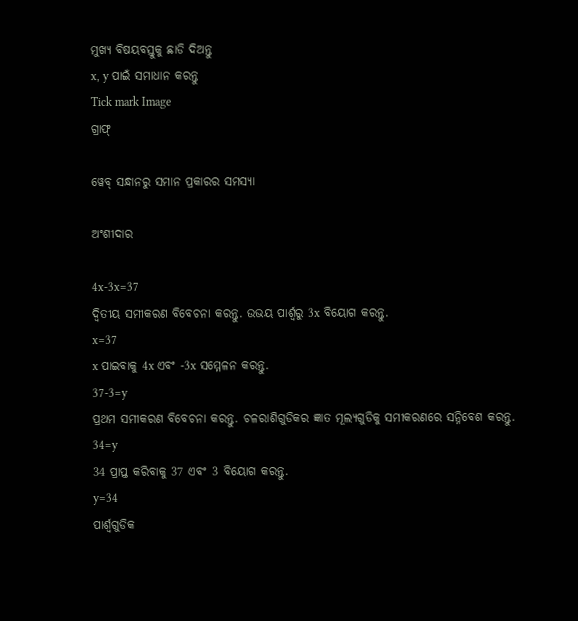ମୁଖ୍ୟ ବିଷୟବସ୍ତୁକୁ ଛାଡି ଦିଅନ୍ତୁ
x, y ପାଇଁ ସମାଧାନ କରନ୍ତୁ
Tick mark Image
ଗ୍ରାଫ୍

ୱେବ୍ ସନ୍ଧାନରୁ ସମାନ ପ୍ରକାରର ସମସ୍ୟା

ଅଂଶୀଦାର

4x-3x=37
ଦ୍ୱିତୀୟ ସମୀକରଣ ବିବେଚନା କରନ୍ତୁ. ଉଭୟ ପାର୍ଶ୍ୱରୁ 3x ବିୟୋଗ କରନ୍ତୁ.
x=37
x ପାଇବାକୁ 4x ଏବଂ -3x ସମ୍ମେଳନ କରନ୍ତୁ.
37-3=y
ପ୍ରଥମ ସମୀକରଣ ବିବେଚନା କରନ୍ତୁ. ଚଳରାଶିଗୁଡିକର ଜ୍ଞାତ ମୂଲ୍ୟଗୁଡିକୁ ସମୀକରଣରେ ସନ୍ନିବେଶ କରନ୍ତୁ.
34=y
34 ପ୍ରାପ୍ତ କରିବାକୁ 37 ଏବଂ 3 ବିୟୋଗ କରନ୍ତୁ.
y=34
ପାର୍ଶ୍ୱଗୁଡିକ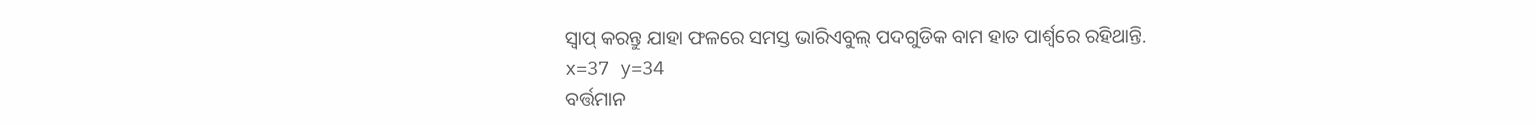ସ୍ୱାପ୍‌ କରନ୍ତୁ ଯାହା ଫଳରେ ସମସ୍ତ ଭାରିଏବୁଲ୍ ପଦଗୁଡିକ ବାମ ହାତ ପାର୍ଶ୍ୱରେ ରହିଥାନ୍ତି.
x=37 y=34
ବର୍ତ୍ତମାନ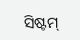ସିଷ୍ଟମ୍‌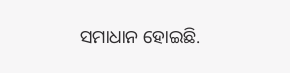ସମାଧାନ ହୋଇଛି.